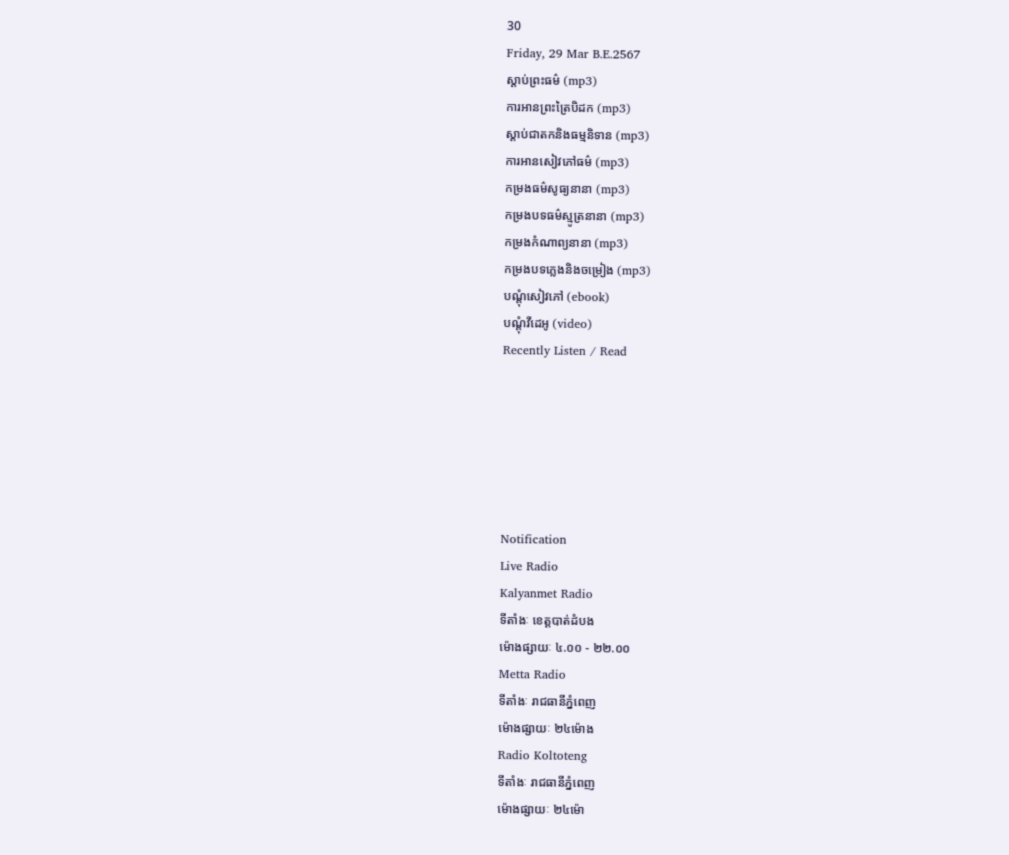30
Friday, 29 Mar B.E.2567
ស្តាប់ព្រះធម៌ (mp3)
ការអានព្រះត្រៃបិដក (mp3)
ស្តាប់ជាតកនិងធម្មនិទាន (mp3)
ការអានសៀវភៅធម៌ (mp3)
កម្រងធម៌សូធ្យនានា (mp3)
កម្រងបទធម៌ស្មូត្រនានា (mp3)
កម្រងកំណាព្យនានា (mp3)
កម្រងបទភ្លេងនិងចម្រៀង (mp3)
បណ្តុំសៀវភៅ (ebook)
បណ្តុំវីដេអូ (video)
Recently Listen / Read






Notification
Live Radio
Kalyanmet Radio
ទីតាំងៈ ខេត្តបាត់ដំបង
ម៉ោងផ្សាយៈ ៤.០០ - ២២.០០
Metta Radio
ទីតាំងៈ រាជធានីភ្នំពេញ
ម៉ោងផ្សាយៈ ២៤ម៉ោង
Radio Koltoteng
ទីតាំងៈ រាជធានីភ្នំពេញ
ម៉ោងផ្សាយៈ ២៤ម៉ោ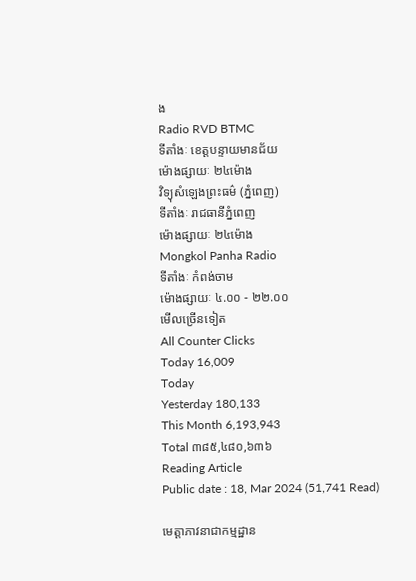ង
Radio RVD BTMC
ទីតាំងៈ ខេត្តបន្ទាយមានជ័យ
ម៉ោងផ្សាយៈ ២៤ម៉ោង
វិទ្យុសំឡេងព្រះធម៌ (ភ្នំពេញ)
ទីតាំងៈ រាជធានីភ្នំពេញ
ម៉ោងផ្សាយៈ ២៤ម៉ោង
Mongkol Panha Radio
ទីតាំងៈ កំពង់ចាម
ម៉ោងផ្សាយៈ ៤.០០ - ២២.០០
មើលច្រើនទៀត
All Counter Clicks
Today 16,009
Today
Yesterday 180,133
This Month 6,193,943
Total ៣៨៥,៤៨០,៦៣៦
Reading Article
Public date : 18, Mar 2024 (51,741 Read)

មេត្តាភាវនាជាកម្មដ្ឋាន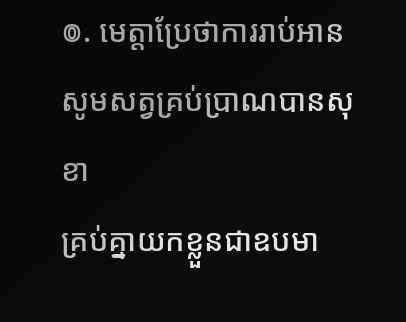៙. មេត្តាប្រែថាការរាប់អាន
សូមសត្វគ្រប់ប្រាណបានសុខា
គ្រប់គ្នាយកខ្លួនជាឧបមា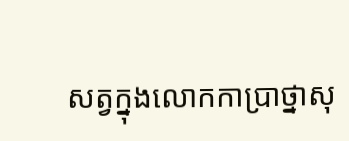សត្វក្នុងលោកកាប្រាថ្នាសុ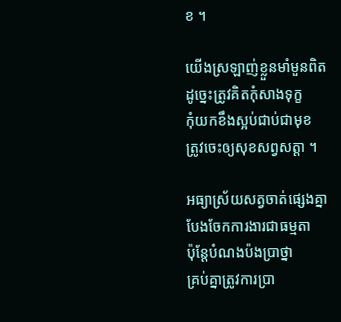ខ ។

យើងស្រឡាញ់ខ្លួនមាំមួនពិត
ដូច្នេះត្រូវគិតកុំសាងទុក្ខ
កុំយកខឹងស្អប់ជាប់ជាមុខ
ត្រូវចេះឲ្យសុខសព្វសត្តា ។

អធ្យាស្រ័យសត្វចាត់ផ្សេងគ្នា
បែងចែកការងារជាធម្មតា
ប៉ុន្តែបំណងប៉ងប្រាថ្នា
គ្រប់គ្នាត្រូវការប្រា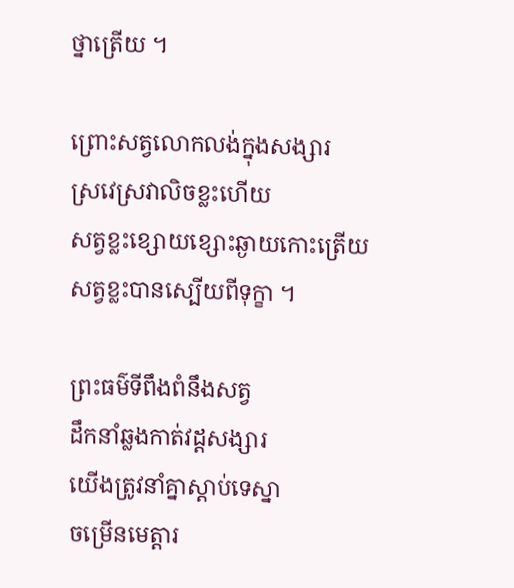ថ្នាត្រើយ ។

ព្រោះសត្វលោកលង់ក្នុងសង្សារ
ស្រវេស្រវាលិចខ្លះហើយ
សត្វខ្លះខ្សោយខ្សោះឆ្ងាយកោះត្រើយ
សត្វខ្លះបានស្បើយពីទុក្ខា ។

ព្រះធម៌ទីពឹងពំនឹងសត្វ
ដឹកនាំឆ្លងកាត់វដ្ដសង្សារ
យើងត្រូវនាំគ្នាស្ដាប់ទេស្នា
ចម្រើនមេត្តារ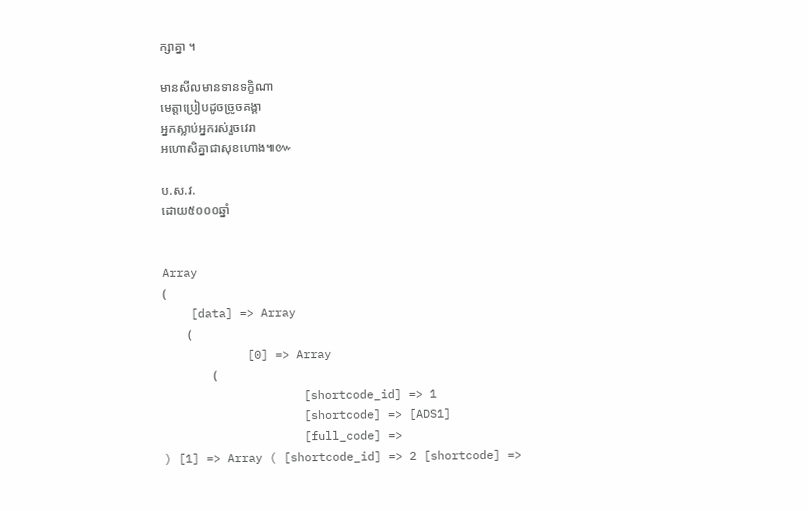ក្សាគ្នា ។

មានសីលមានទានទក្ខិណា
មេត្តាប្រៀបដូចច្រូចគង្គា
អ្នកស្លាប់អ្នករស់រួចវេរា
អហោសិគ្នាជាសុខហោង៕៚

ប.ស.វ.
ដោយ៥០០០ឆ្នាំ


Array
(
    [data] => Array
        (
            [0] => Array
                (
                    [shortcode_id] => 1
                    [shortcode] => [ADS1]
                    [full_code] =>
) [1] => Array ( [shortcode_id] => 2 [shortcode] =>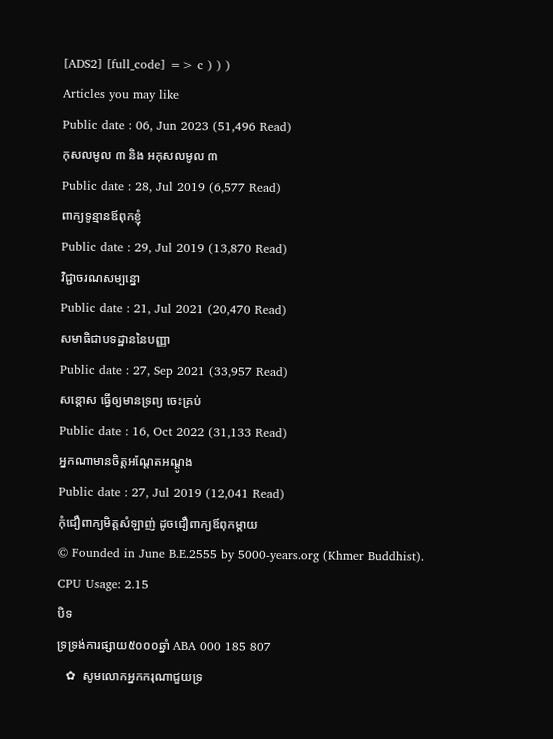[ADS2] [full_code] => c ) ) )
Articles you may like
Public date : 06, Jun 2023 (51,496 Read)
កុសលមូល ៣ និង អកុសលមូល ៣
Public date : 28, Jul 2019 (6,577 Read)
ពាក្យទូន្មានឪពុកខ្ញុំ
Public date : 29, Jul 2019 (13,870 Read)
វិជ្ជាចរណសម្បន្នោ
Public date : 21, Jul 2021 (20,470 Read)
សមាធិជាបទដ្ឋាននៃបញ្ញា
Public date : 27, Sep 2021 (33,957 Read)
សន្ដោស ធ្វើឲ្យមានទ្រព្យ ចេះគ្រប់
Public date : 16, Oct 2022 (31,133 Read)
អ្នកណាមានចិត្តអណ្តែតអណ្តូង
Public date : 27, Jul 2019 (12,041 Read)
កុំជឿពាក្យមិត្តសំឡាញ់ ដូចជឿពាក្យឪពុកម្តាយ
© Founded in June B.E.2555 by 5000-years.org (Khmer Buddhist).
CPU Usage: 2.15
បិទ
ទ្រទ្រង់ការផ្សាយ៥០០០ឆ្នាំ ABA 000 185 807
   ✿  សូមលោកអ្នកករុណាជួយទ្រ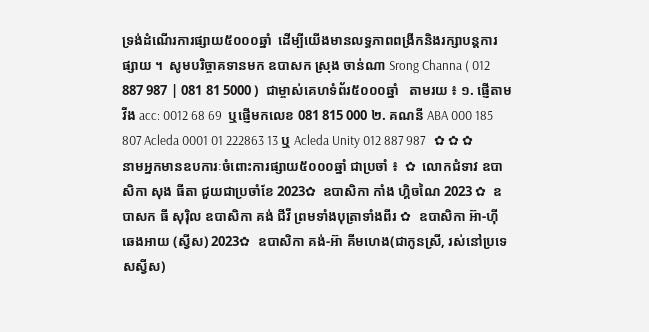ទ្រង់ដំណើរការផ្សាយ៥០០០ឆ្នាំ  ដើម្បីយើងមានលទ្ធភាពពង្រីកនិងរក្សាបន្តការផ្សាយ ។  សូមបរិច្ចាគទានមក ឧបាសក ស្រុង ចាន់ណា Srong Channa ( 012 887 987 | 081 81 5000 )  ជាម្ចាស់គេហទំព័រ៥០០០ឆ្នាំ   តាមរយ ៖ ១. ផ្ញើតាម វីង acc: 0012 68 69  ឬផ្ញើមកលេខ 081 815 000 ២. គណនី ABA 000 185 807 Acleda 0001 01 222863 13 ឬ Acleda Unity 012 887 987   ✿ ✿ ✿ នាមអ្នកមានឧបការៈចំពោះការផ្សាយ៥០០០ឆ្នាំ ជាប្រចាំ ៖  ✿  លោកជំទាវ ឧបាសិកា សុង ធីតា ជួយជាប្រចាំខែ 2023✿  ឧបាសិកា កាំង ហ្គិចណៃ 2023 ✿  ឧបាសក ធី សុរ៉ិល ឧបាសិកា គង់ ជីវី ព្រមទាំងបុត្រាទាំងពីរ ✿  ឧបាសិកា អ៊ា-ហុី ឆេងអាយ (ស្វីស) 2023✿  ឧបាសិកា គង់-អ៊ា គីមហេង(ជាកូនស្រី, រស់នៅប្រទេសស្វីស)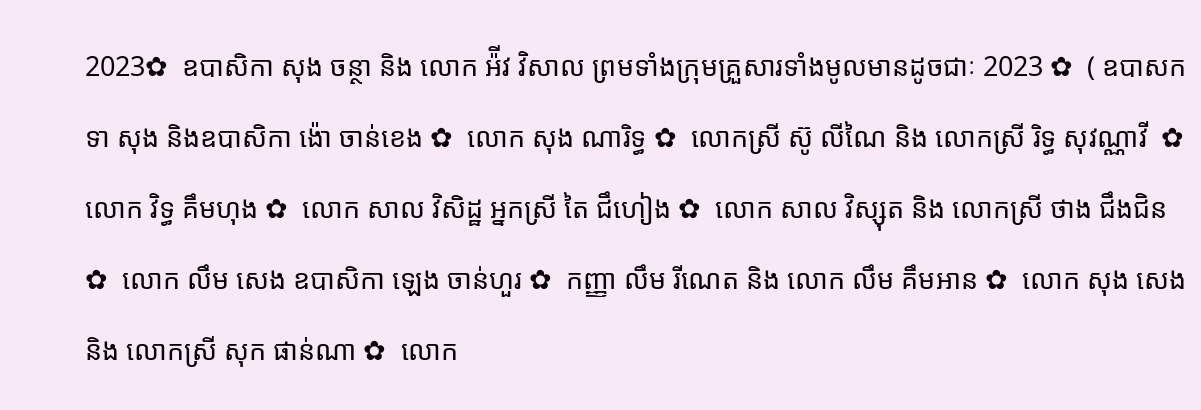2023✿  ឧបាសិកា សុង ចន្ថា និង លោក អ៉ីវ វិសាល ព្រមទាំងក្រុមគ្រួសារទាំងមូលមានដូចជាៈ 2023 ✿  ( ឧបាសក ទា សុង និងឧបាសិកា ង៉ោ ចាន់ខេង ✿  លោក សុង ណារិទ្ធ ✿  លោកស្រី ស៊ូ លីណៃ និង លោកស្រី រិទ្ធ សុវណ្ណាវី  ✿  លោក វិទ្ធ គឹមហុង ✿  លោក សាល វិសិដ្ឋ អ្នកស្រី តៃ ជឹហៀង ✿  លោក សាល វិស្សុត និង លោកស្រី ថាង ជឹងជិន ✿  លោក លឹម សេង ឧបាសិកា ឡេង ចាន់ហួរ ✿  កញ្ញា លឹម រីណេត និង លោក លឹម គឹមអាន ✿  លោក សុង សេង និង លោកស្រី សុក ផាន់ណា ✿  លោក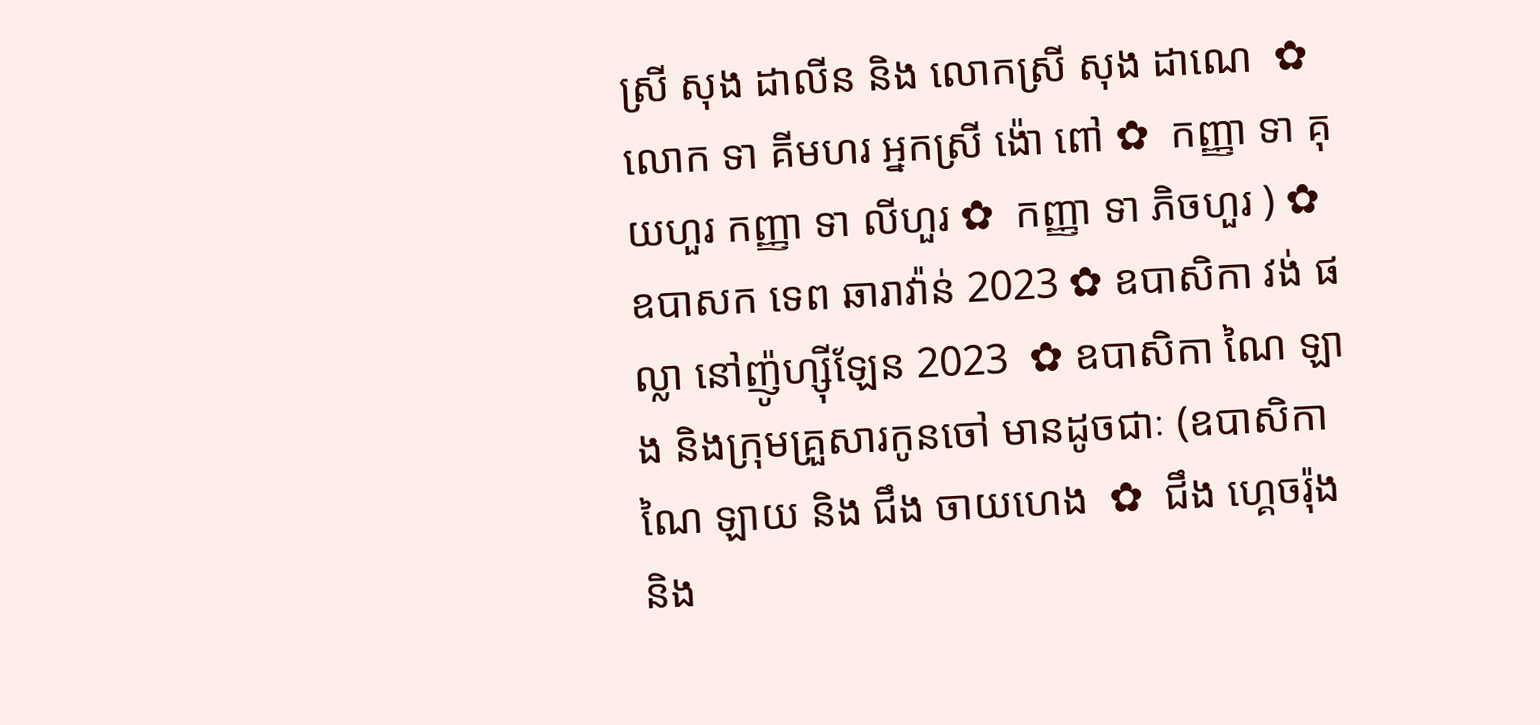ស្រី សុង ដាលីន និង លោកស្រី សុង ដាណេ  ✿  លោក ទា គីមហរ អ្នកស្រី ង៉ោ ពៅ ✿  កញ្ញា ទា គុយហួរ កញ្ញា ទា លីហួរ ✿  កញ្ញា ទា ភិចហួរ ) ✿  ឧបាសក ទេព ឆារាវ៉ាន់ 2023 ✿ ឧបាសិកា វង់ ផល្លា នៅញ៉ូហ្ស៊ីឡែន 2023  ✿ ឧបាសិកា ណៃ ឡាង និងក្រុមគ្រួសារកូនចៅ មានដូចជាៈ (ឧបាសិកា ណៃ ឡាយ និង ជឹង ចាយហេង  ✿  ជឹង ហ្គេចរ៉ុង និង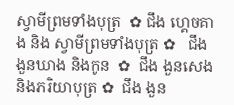ស្វាមីព្រមទាំងបុត្រ  ✿ ជឹង ហ្គេចគាង និង ស្វាមីព្រមទាំងបុត្រ ✿   ជឹង ងួនឃាង និងកូន  ✿  ជឹង ងួនសេង និងភរិយាបុត្រ ✿  ជឹង ងួន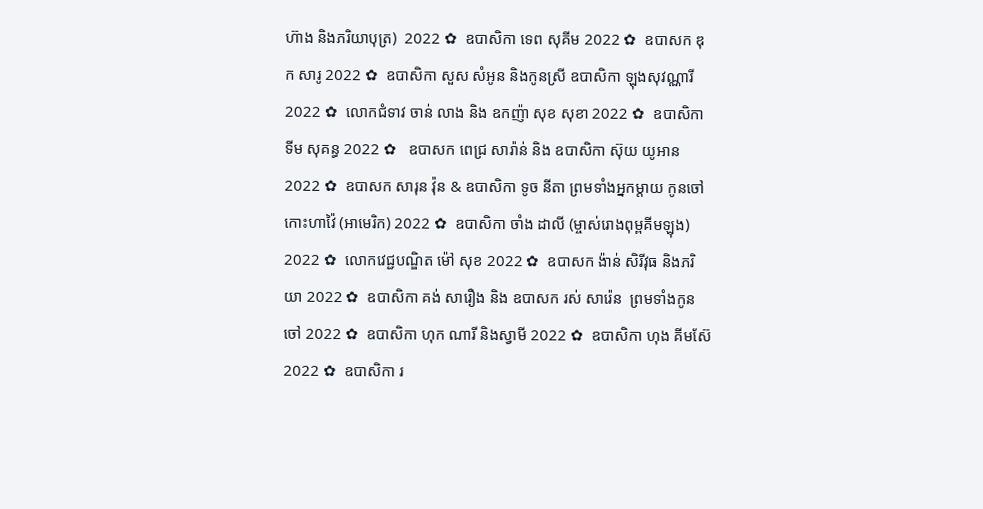ហ៊ាង និងភរិយាបុត្រ)  2022 ✿  ឧបាសិកា ទេព សុគីម 2022 ✿  ឧបាសក ឌុក សារូ 2022 ✿  ឧបាសិកា សួស សំអូន និងកូនស្រី ឧបាសិកា ឡុងសុវណ្ណារី 2022 ✿  លោកជំទាវ ចាន់ លាង និង ឧកញ៉ា សុខ សុខា 2022 ✿  ឧបាសិកា ទីម សុគន្ធ 2022 ✿   ឧបាសក ពេជ្រ សារ៉ាន់ និង ឧបាសិកា ស៊ុយ យូអាន 2022 ✿  ឧបាសក សារុន វ៉ុន & ឧបាសិកា ទូច នីតា ព្រមទាំងអ្នកម្តាយ កូនចៅ កោះហាវ៉ៃ (អាមេរិក) 2022 ✿  ឧបាសិកា ចាំង ដាលី (ម្ចាស់រោងពុម្ពគីមឡុង) 2022 ✿  លោកវេជ្ជបណ្ឌិត ម៉ៅ សុខ 2022 ✿  ឧបាសក ង៉ាន់ សិរីវុធ និងភរិយា 2022 ✿  ឧបាសិកា គង់ សារឿង និង ឧបាសក រស់ សារ៉េន  ព្រមទាំងកូនចៅ 2022 ✿  ឧបាសិកា ហុក ណារី និងស្វាមី 2022 ✿  ឧបាសិកា ហុង គីមស៊ែ 2022 ✿  ឧបាសិកា រ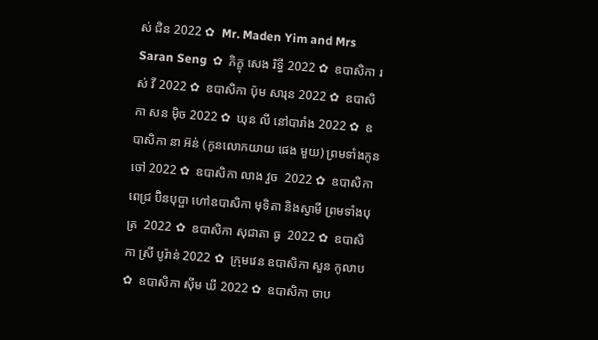ស់ ជិន 2022 ✿  Mr. Maden Yim and Mrs Saran Seng  ✿  ភិក្ខុ សេង រិទ្ធី 2022 ✿  ឧបាសិកា រស់ វី 2022 ✿  ឧបាសិកា ប៉ុម សារុន 2022 ✿  ឧបាសិកា សន ម៉ិច 2022 ✿  ឃុន លី នៅបារាំង 2022 ✿  ឧបាសិកា នា អ៊ន់ (កូនលោកយាយ ផេង មួយ) ព្រមទាំងកូនចៅ 2022 ✿  ឧបាសិកា លាង វួច  2022 ✿  ឧបាសិកា ពេជ្រ ប៊ិនបុប្ផា ហៅឧបាសិកា មុទិតា និងស្វាមី ព្រមទាំងបុត្រ  2022 ✿  ឧបាសិកា សុជាតា ធូ  2022 ✿  ឧបាសិកា ស្រី បូរ៉ាន់ 2022 ✿  ក្រុមវេន ឧបាសិកា សួន កូលាប ✿  ឧបាសិកា ស៊ីម ឃី 2022 ✿  ឧបាសិកា ចាប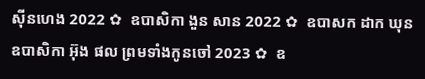ស៊ីនហេង 2022 ✿  ឧបាសិកា ងួន សាន 2022 ✿  ឧបាសក ដាក ឃុន  ឧបាសិកា អ៊ុង ផល ព្រមទាំងកូនចៅ 2023 ✿  ឧ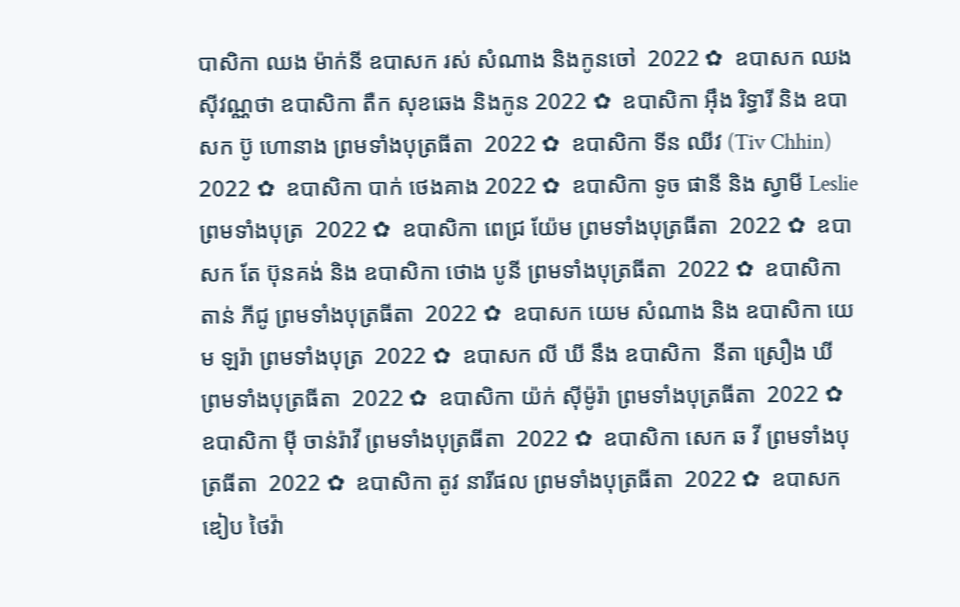បាសិកា ឈង ម៉ាក់នី ឧបាសក រស់ សំណាង និងកូនចៅ  2022 ✿  ឧបាសក ឈង សុីវណ្ណថា ឧបាសិកា តឺក សុខឆេង និងកូន 2022 ✿  ឧបាសិកា អុឹង រិទ្ធារី និង ឧបាសក ប៊ូ ហោនាង ព្រមទាំងបុត្រធីតា  2022 ✿  ឧបាសិកា ទីន ឈីវ (Tiv Chhin)  2022 ✿  ឧបាសិកា បាក់ ថេងគាង 2022 ✿  ឧបាសិកា ទូច ផានី និង ស្វាមី Leslie ព្រមទាំងបុត្រ  2022 ✿  ឧបាសិកា ពេជ្រ យ៉ែម ព្រមទាំងបុត្រធីតា  2022 ✿  ឧបាសក តែ ប៊ុនគង់ និង ឧបាសិកា ថោង បូនី ព្រមទាំងបុត្រធីតា  2022 ✿  ឧបាសិកា តាន់ ភីជូ ព្រមទាំងបុត្រធីតា  2022 ✿  ឧបាសក យេម សំណាង និង ឧបាសិកា យេម ឡរ៉ា ព្រមទាំងបុត្រ  2022 ✿  ឧបាសក លី ឃី នឹង ឧបាសិកា  នីតា ស្រឿង ឃី  ព្រមទាំងបុត្រធីតា  2022 ✿  ឧបាសិកា យ៉ក់ សុីម៉ូរ៉ា ព្រមទាំងបុត្រធីតា  2022 ✿  ឧបាសិកា មុី ចាន់រ៉ាវី ព្រមទាំងបុត្រធីតា  2022 ✿  ឧបាសិកា សេក ឆ វី ព្រមទាំងបុត្រធីតា  2022 ✿  ឧបាសិកា តូវ នារីផល ព្រមទាំងបុត្រធីតា  2022 ✿  ឧបាសក ឌៀប ថៃវ៉ា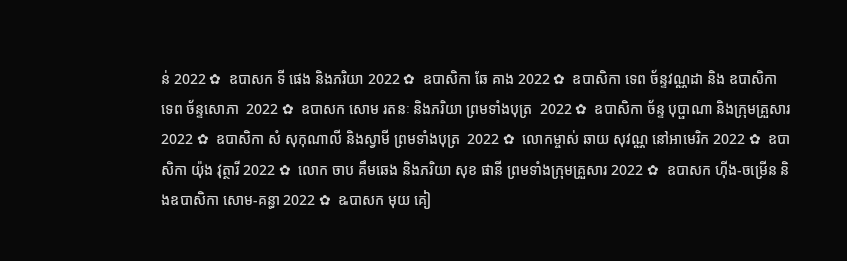ន់ 2022 ✿  ឧបាសក ទី ផេង និងភរិយា 2022 ✿  ឧបាសិកា ឆែ គាង 2022 ✿  ឧបាសិកា ទេព ច័ន្ទវណ្ណដា និង ឧបាសិកា ទេព ច័ន្ទសោភា  2022 ✿  ឧបាសក សោម រតនៈ និងភរិយា ព្រមទាំងបុត្រ  2022 ✿  ឧបាសិកា ច័ន្ទ បុប្ផាណា និងក្រុមគ្រួសារ 2022 ✿  ឧបាសិកា សំ សុកុណាលី និងស្វាមី ព្រមទាំងបុត្រ  2022 ✿  លោកម្ចាស់ ឆាយ សុវណ្ណ នៅអាមេរិក 2022 ✿  ឧបាសិកា យ៉ុង វុត្ថារី 2022 ✿  លោក ចាប គឹមឆេង និងភរិយា សុខ ផានី ព្រមទាំងក្រុមគ្រួសារ 2022 ✿  ឧបាសក ហ៊ីង-ចម្រើន និងឧបាសិកា សោម-គន្ធា 2022 ✿  ឩបាសក មុយ គៀ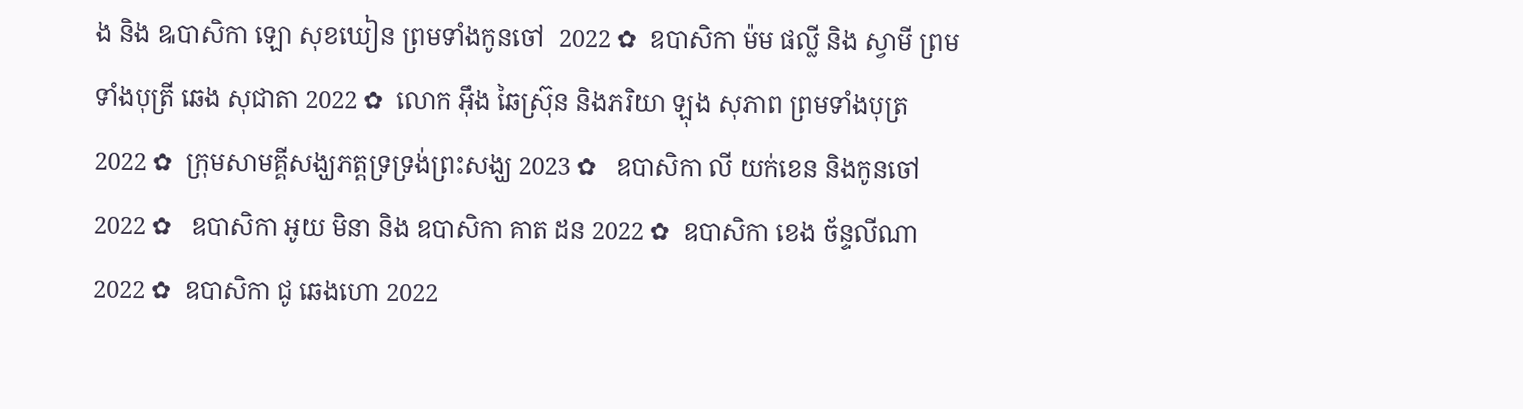ង និង ឩបាសិកា ឡោ សុខឃៀន ព្រមទាំងកូនចៅ  2022 ✿  ឧបាសិកា ម៉ម ផល្លី និង ស្វាមី ព្រមទាំងបុត្រី ឆេង សុជាតា 2022 ✿  លោក អ៊ឹង ឆៃស្រ៊ុន និងភរិយា ឡុង សុភាព ព្រមទាំងបុត្រ 2022 ✿  ក្រុមសាមគ្គីសង្ឃភត្តទ្រទ្រង់ព្រះសង្ឃ 2023 ✿   ឧបាសិកា លី យក់ខេន និងកូនចៅ 2022 ✿   ឧបាសិកា អូយ មិនា និង ឧបាសិកា គាត ដន 2022 ✿  ឧបាសិកា ខេង ច័ន្ទលីណា 2022 ✿  ឧបាសិកា ជូ ឆេងហោ 2022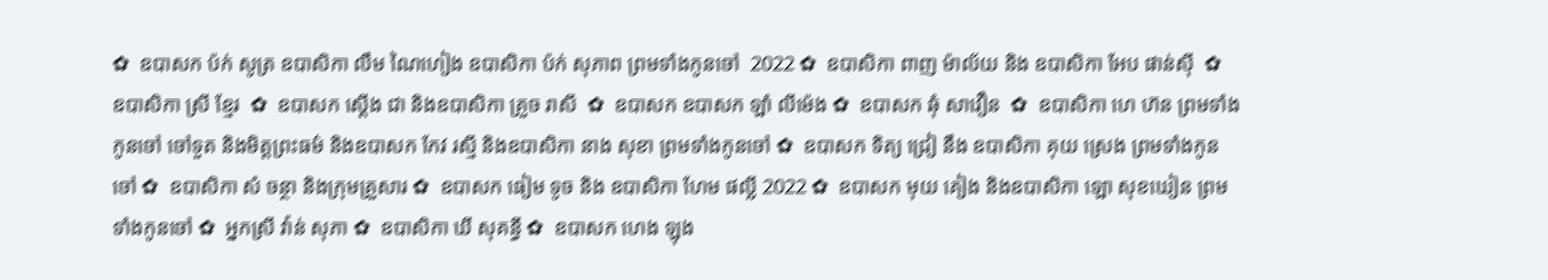✿  ឧបាសក ប៉ក់ សូត្រ ឧបាសិកា លឹម ណៃហៀង ឧបាសិកា ប៉ក់ សុភាព ព្រមទាំងកូនចៅ  2022 ✿  ឧបាសិកា ពាញ ម៉ាល័យ និង ឧបាសិកា អែប ផាន់ស៊ី  ✿  ឧបាសិកា ស្រី ខ្មែរ  ✿  ឧបាសក ស្តើង ជា និងឧបាសិកា គ្រួច រាសី  ✿  ឧបាសក ឧបាសក ឡាំ លីម៉េង ✿  ឧបាសក ឆុំ សាវឿន  ✿  ឧបាសិកា ហេ ហ៊ន ព្រមទាំងកូនចៅ ចៅទួត និងមិត្តព្រះធម៌ និងឧបាសក កែវ រស្មី និងឧបាសិកា នាង សុខា ព្រមទាំងកូនចៅ ✿  ឧបាសក ទិត្យ ជ្រៀ នឹង ឧបាសិកា គុយ ស្រេង ព្រមទាំងកូនចៅ ✿  ឧបាសិកា សំ ចន្ថា និងក្រុមគ្រួសារ ✿  ឧបាសក ធៀម ទូច និង ឧបាសិកា ហែម ផល្លី 2022 ✿  ឧបាសក មុយ គៀង និងឧបាសិកា ឡោ សុខឃៀន ព្រមទាំងកូនចៅ ✿  អ្នកស្រី វ៉ាន់ សុភា ✿  ឧបាសិកា ឃី សុគន្ធី ✿  ឧបាសក ហេង ឡុង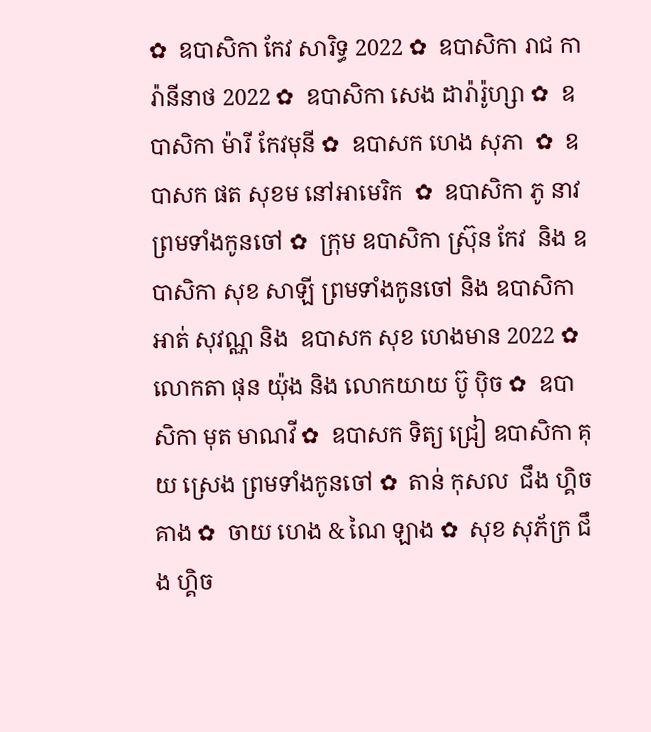✿  ឧបាសិកា កែវ សារិទ្ធ 2022 ✿  ឧបាសិកា រាជ ការ៉ានីនាថ 2022 ✿  ឧបាសិកា សេង ដារ៉ារ៉ូហ្សា ✿  ឧបាសិកា ម៉ារី កែវមុនី ✿  ឧបាសក ហេង សុភា  ✿  ឧបាសក ផត សុខម នៅអាមេរិក  ✿  ឧបាសិកា ភូ នាវ ព្រមទាំងកូនចៅ ✿  ក្រុម ឧបាសិកា ស្រ៊ុន កែវ  និង ឧបាសិកា សុខ សាឡី ព្រមទាំងកូនចៅ និង ឧបាសិកា អាត់ សុវណ្ណ និង  ឧបាសក សុខ ហេងមាន 2022 ✿  លោកតា ផុន យ៉ុង និង លោកយាយ ប៊ូ ប៉ិច ✿  ឧបាសិកា មុត មាណវី ✿  ឧបាសក ទិត្យ ជ្រៀ ឧបាសិកា គុយ ស្រេង ព្រមទាំងកូនចៅ ✿  តាន់ កុសល  ជឹង ហ្គិចគាង ✿  ចាយ ហេង & ណៃ ឡាង ✿  សុខ សុភ័ក្រ ជឹង ហ្គិច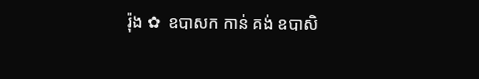រ៉ុង ✿  ឧបាសក កាន់ គង់ ឧបាសិ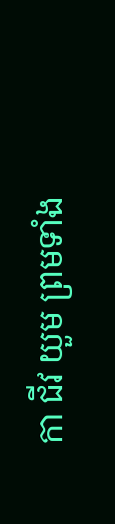កា ជីវ យួម ព្រមទាំង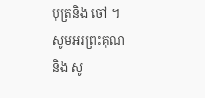បុត្រនិង ចៅ ។  សូមអរព្រះគុណ និង សូ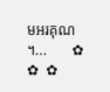មអរគុណ ។...       ✿  ✿  ✿